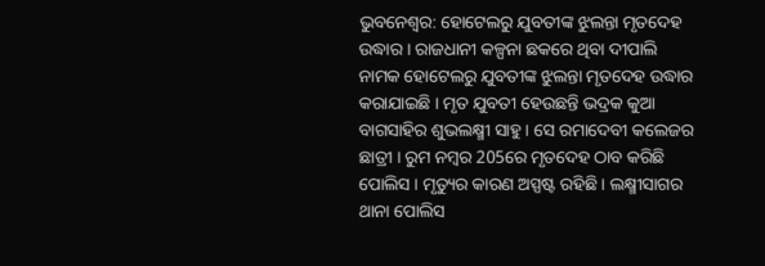ଭୁବନେଶ୍ବର: ହୋଟେଲରୁ ଯୁବତୀଙ୍କ ଝୁଲନ୍ତା ମୃତଦେହ ଉଦ୍ଧାର । ରାଜଧାନୀ କଳ୍ପନା ଛକରେ ଥିବା ଦୀପାଲି ନାମକ ହୋଟେଲରୁ ଯୁବତୀଙ୍କ ଝୁଲନ୍ତା ମୃତଦେହ ଉଦ୍ଧାର କରାଯାଇଛି । ମୃତ ଯୁବତୀ ହେଉଛନ୍ତି ଭଦ୍ରକ କୁଆ ବାଗସାହିର ଶୁଭଲକ୍ଷ୍ମୀ ସାହୁ । ସେ ରମାଦେବୀ କଲେଜର ଛାତ୍ରୀ । ରୁମ ନମ୍ବର 205ରେ ମୃତଦେହ ଠାବ କରିଛି ପୋଲିସ । ମୃତ୍ୟୁର କାରଣ ଅସ୍ପଷ୍ଟ ରହିଛି । ଲକ୍ଷ୍ମୀସାଗର ଥାନା ପୋଲିସ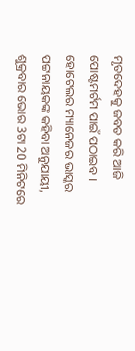ମୃତଦେହକୁ ଜବତ କରି ଆଜି ପୋଷ୍ଟମର୍ଟମ ପାଇଁ ପଠାଇବ ।
ହୋଟେଲର ମ୍ୟାନେଜର ଭାସ୍କର ପଟ୍ଟନାୟକଙ୍କ କହିବା ଅନୁଯାୟୀ, ଶୁକ୍ରବାର ଭୋର 3ଟା 20 ମିନିଟରେ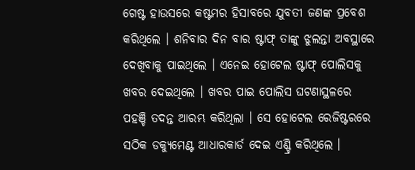ଗେଷ୍ଟ ହାଉସରେ କଷ୍ଟମର ହିସାବରେ ଯୁବତୀ ଜଣଙ୍କ ପ୍ରବେଶ କରିଥିଲେ । ଶନିବାର ଦିନ ବାର ଷ୍ଟାଫ୍ ତାଙ୍କୁ ଝୁଲନ୍ତା ଅବସ୍ଥାରେ ଦେଖିବାକୁ ପାଇଥିଲେ । ଏନେଇ ହୋଟେଲ ଷ୍ଟାଫ୍ ପୋଲିସକୁ ଖବର ଦେଇଥିଲେ । ଖବର ପାଇ ପୋଲିସ ଘଟଣାସ୍ଥଳରେ ପହଞ୍ଚି ତଦନ୍ତ ଆରମ୍ଭ କରିଥିଲା । ସେ ହୋଟେଲ ରେଜିଷ୍ଟରରେ ସଠିକ ଡକ୍ୟୁମେଣ୍ଟ ଆଧାରକାର୍ଡ ଦେଇ ଏଣ୍ଟ୍ରି କରିଥିଲେ ।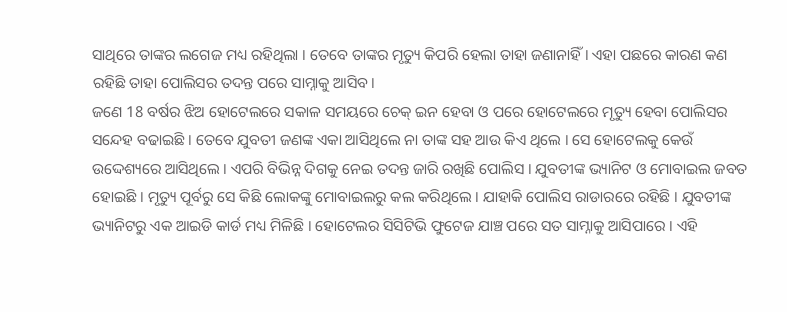ସାଥିରେ ତାଙ୍କର ଲଗେଜ ମଧ୍ୟ ରହିଥିଲା । ତେବେ ତାଙ୍କର ମୃତ୍ୟୁ କିପରି ହେଲା ତାହା ଜଣାନାହିଁ । ଏହା ପଛରେ କାରଣ କଣ ରହିଛି ତାହା ପୋଲିସର ତଦନ୍ତ ପରେ ସାମ୍ନାକୁ ଆସିବ।
ଜଣେ 18 ବର୍ଷର ଝିଅ ହୋଟେଲରେ ସକାଳ ସମୟରେ ଚେକ୍ ଇନ ହେବା ଓ ପରେ ହୋଟେଲରେ ମୃତ୍ୟୁ ହେବା ପୋଲିସର ସନ୍ଦେହ ବଢାଇଛି । ତେବେ ଯୁବତୀ ଜଣଙ୍କ ଏକା ଆସିଥିଲେ ନା ତାଙ୍କ ସହ ଆଉ କିଏ ଥିଲେ । ସେ ହୋଟେଲକୁ କେଉଁ ଉଦ୍ଦେଶ୍ୟରେ ଆସିଥିଲେ । ଏପରି ବିଭିନ୍ନ ଦିଗକୁ ନେଇ ତଦନ୍ତ ଜାରି ରଖିଛି ପୋଲିସ । ଯୁବତୀଙ୍କ ଭ୍ୟାନିଟ ଓ ମୋବାଇଲ ଜବତ ହୋଇଛି । ମୃତ୍ୟୁ ପୂର୍ବରୁ ସେ କିଛି ଲୋକଙ୍କୁ ମୋବାଇଲରୁ କଲ କରିଥିଲେ । ଯାହାକି ପୋଲିସ ରାଡାରରେ ରହିଛି । ଯୁବତୀଙ୍କ ଭ୍ୟାନିଟରୁ ଏକ ଆଇଡି କାର୍ଡ ମଧ୍ୟ ମିଳିଛି । ହୋଟେଲର ସିସିଟିଭି ଫୁଟେଜ ଯାଞ୍ଚ ପରେ ସତ ସାମ୍ନାକୁ ଆସିପାରେ । ଏହି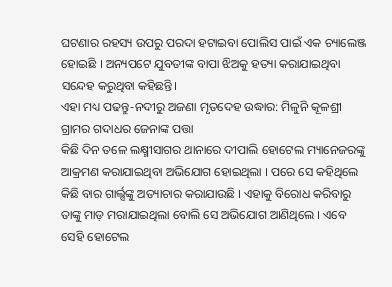ଘଟଣାର ରହସ୍ୟ ଉପରୁ ପରଦା ହଟାଇବା ପୋଲିସ ପାଇଁ ଏକ ଚ୍ୟାଲେଞ୍ଜ ହୋଇଛି । ଅନ୍ୟପଟେ ଯୁବତୀଙ୍କ ବାପା ଝିଅକୁ ହତ୍ୟା କରାଯାଇଥିବା ସନ୍ଦେହ କରୁଥିବା କହିଛନ୍ତି।
ଏହା ମଧ୍ୟ ପଢନ୍ତୁ-ନଦୀରୁ ଅଜଣା ମୃତଦେହ ଉଦ୍ଧାର: ମିଳୁନି କୂଳଶ୍ରୀ ଗ୍ରାମର ଗଦାଧର ଜେନାଙ୍କ ପତ୍ତା
କିଛି ଦିନ ତଳେ ଲକ୍ଷ୍ମୀସାଗର ଥାନାରେ ଦୀପାଲି ହୋଟେଲ ମ୍ୟାନେଜରଙ୍କୁ ଆକ୍ରମଣ କରାଯାଇଥିବା ଅଭିଯୋଗ ହୋଇଥିଲା । ପରେ ସେ କହିଥିଲେ କିଛି ବାର ଗାର୍ଲ୍ସଙ୍କୁ ଅତ୍ୟାଚାର କରାଯାଉଛି । ଏହାକୁ ବିରୋଧ କରିବାରୁ ତାଙ୍କୁ ମାଡ଼ ମରାଯାଇଥିଲା ବୋଲି ସେ ଅଭିଯୋଗ ଆଣିଥିଲେ । ଏବେ ସେହି ହୋଟେଲ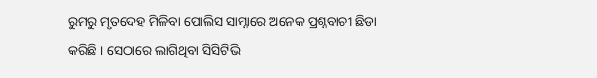ରୁମରୁ ମୃତଦେହ ମିଳିବା ପୋଲିସ ସାମ୍ନାରେ ଅନେକ ପ୍ରଶ୍ନବାଚୀ ଛିଡା କରିଛି । ସେଠାରେ ଲାଗିଥିବା ସିସିଟିଭି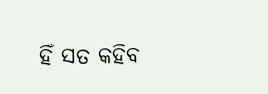ହିଁ ସତ କହିବ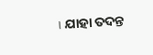। ଯାହା ତଦନ୍ତ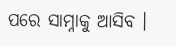ପରେ ସାମ୍ନାକୁ ଆସିବ ।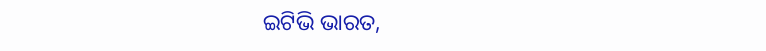ଇଟିଭି ଭାରତ,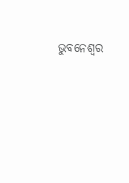ଭୁବନେଶ୍ବର